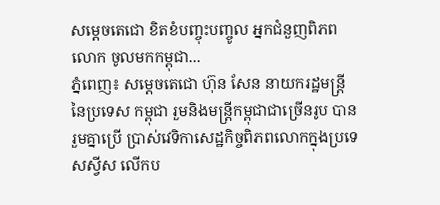សម្តេចតេជោ ខិតខំបញ្ចុះបញ្ចូល អ្នកជំនួញពិភពលោក ចូលមកកម្ពុជា...
ភ្នំពេញ៖ សម្តេចតេជោ ហ៊ុន សែន នាយករដ្ឋមន្រ្តី នៃប្រទេស កម្ពុជា រួមនិងមន្រ្តីកម្ពុជាជាច្រើនរូប បានរួមគ្នាប្រើ ប្រាស់វេទិកាសេដ្ឋកិច្ចពិភពលោកក្នុងប្រទេសស្វីស លើកប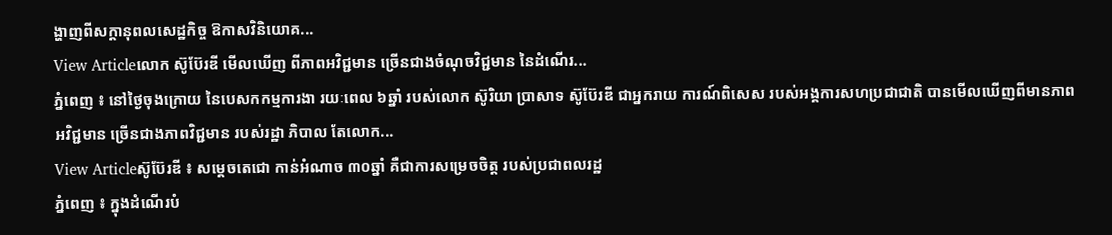ង្ហាញពីសក្តានុពលសេដ្ឋកិច្ច ឱកាសវិនិយោគ...
View Articleលោក ស៊ូប៊ែរឌី មើលឃើញ ពីភាពអវិជ្ជមាន ច្រើនជាងចំណុចវិជ្ជមាន នៃដំណើរ...
ភ្នំពេញ ៖ នៅថ្ងៃចុងក្រោយ នៃបេសកកម្មការងា រយៈពេល ៦ឆ្នាំ របស់លោក ស៊ូរិយា ប្រាសាទ ស៊ូប៊ែរឌី ជាអ្នករាយ ការណ៍ពិសេស របស់អង្គការសហប្រជាជាតិ បានមើលឃើញពីមានភាពអវិជ្ជមាន ច្រើនជាងភាពវិជ្ជមាន របស់រដ្ឋា ភិបាល តែលោក...
View Articleស៊ូប៊ែរឌី ៖ សម្តេចតេជោ កាន់អំណាច ៣០ឆ្នាំ គឺជាការសម្រេចចិត្ត របស់ប្រជាពលរដ្ឋ
ភ្នំពេញ ៖ ក្នុងដំណើរបំ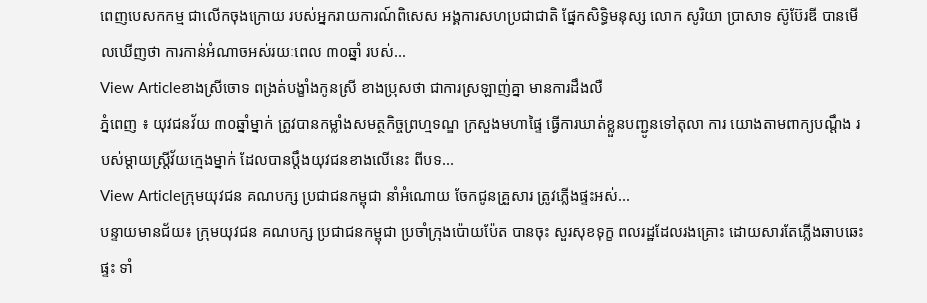ពេញបេសកកម្ម ជាលើកចុងក្រោយ របស់អ្នករាយការណ៍ពិសេស អង្គការសហប្រជាជាតិ ផ្នែកសិទ្ធិមនុស្ស លោក សូរិយា ប្រាសាទ ស៊ូប៊ែរឌី បានមើលឃើញថា ការកាន់អំណាចអស់រយៈពេល ៣០ឆ្នាំ របស់...
View Articleខាងស្រីចោទ ពង្រត់បង្ខាំងកូនស្រី ខាងប្រុសថា ជាការស្រឡាញ់គ្នា មានការដឹងលឺ
ភ្នំពេញ ៖ យុវជនវ័យ ៣០ឆ្នាំម្នាក់ ត្រូវបានកម្លាំងសមត្ថកិច្ចព្រហ្មទណ្ឌ ក្រសួងមហាផ្ទៃ ធ្វើការឃាត់ខ្លួនបញ្ជូនទៅតុលា ការ យោងតាមពាក្យបណ្តឹង របស់ម្តាយស្រ្តីវ័យក្មេងម្នាក់ ដែលបានប្តឹងយុវជនខាងលើនេះ ពីបទ...
View Articleក្រុមយុវជន គណបក្ស ប្រជាជនកម្ពុជា នាំអំណោយ ចែកជូនគ្រួសារ ត្រូវភ្លើងផ្ទះអស់...
បន្ទាយមានជ័យ៖ ក្រុមយុវជន គណបក្ស ប្រជាជនកម្ពុជា ប្រចាំក្រុងប៉ោយប៉ែត បានចុះ សួរសុខទុក្ខ ពលរដ្ឋដែលរងគ្រោះ ដោយសារតែភ្លើងឆាបឆេះផ្ទះ ទាំ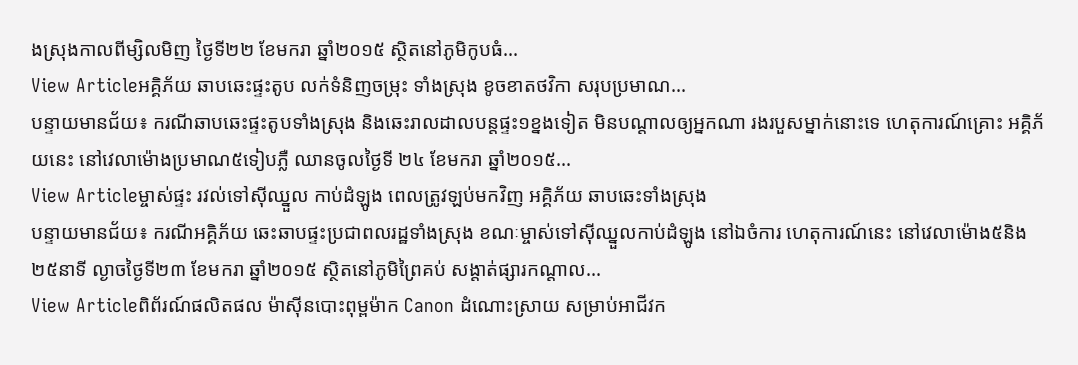ងស្រុងកាលពីម្សិលមិញ ថ្ងៃទី២២ ខែមករា ឆ្នាំ២០១៥ ស្ថិតនៅភូមិកូបធំ...
View Articleអគ្គិភ័យ ឆាបឆេះផ្ទះតូប លក់ទំនិញចម្រុះ ទាំងស្រុង ខូចខាតថវិកា សរុបប្រមាណ...
បន្ទាយមានជ័យ៖ ករណីឆាបឆេះផ្ទះតូបទាំងស្រុង និងឆេះរាលដាលបន្តផ្ទះ១ខ្នងទៀត មិនបណ្តាលឲ្យអ្នកណា រងរបួសម្នាក់នោះទេ ហេតុការណ៍គ្រោះ អគ្គិភ័យនេះ នៅវេលាម៉ោងប្រមាណ៥ទៀបភ្លឺ ឈានចូលថ្ងៃទី ២៤ ខែមករា ឆ្នាំ២០១៥...
View Articleម្ចាស់ផ្ទះ រវល់ទៅស៊ីឈ្នួល កាប់ដំឡូង ពេលត្រូវឡប់មកវិញ អគ្គិភ័យ ឆាបឆេះទាំងស្រុង
បន្ទាយមានជ័យ៖ ករណីអគ្គិភ័យ ឆេះឆាបផ្ទះប្រជាពលរដ្ឋទាំងស្រុង ខណៈម្ចាស់ទៅស៊ីឈ្នួលកាប់ដំឡូង នៅឯចំការ ហេតុការណ៍នេះ នៅវេលាម៉ោង៥និង២៥នាទី ល្ងាចថ្ងៃទី២៣ ខែមករា ឆ្នាំ២០១៥ ស្ថិតនៅភូមិព្រៃគប់ សង្តាត់ផ្សារកណ្តាល...
View Articleពិព័រណ៍ផលិតផល ម៉ាស៊ីនបោះពុម្ពម៉ាក Canon ដំណោះស្រាយ សម្រាប់អាជីវក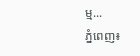ម្ម...
ភ្នំពេញ៖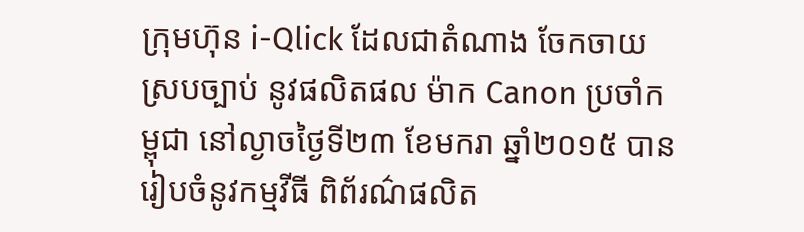ក្រុមហ៊ុន i-Qlick ដែលជាតំណាង ចែកចាយ ស្របច្បាប់ នូវផលិតផល ម៉ាក Canon ប្រចាំកម្ពុជា នៅល្ងាចថ្ងៃទី២៣ ខែមករា ឆ្នាំ២០១៥ បានរៀបចំនូវកម្មវីធី ពិព័រណ៌ផលិត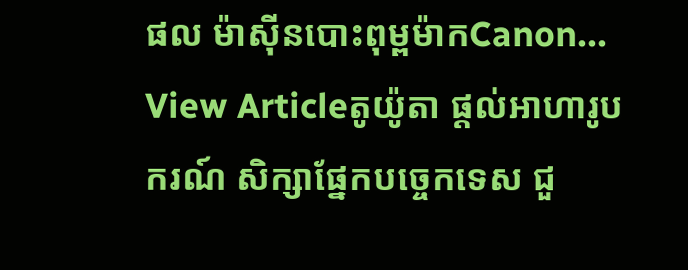ផល ម៉ាស៊ីនបោះពុម្ពម៉ាកCanon...
View Articleតូយ៉ូតា ផ្តល់អាហារូបករណ៍ សិក្សាផ្នែកបចេ្ចកទេស ជួ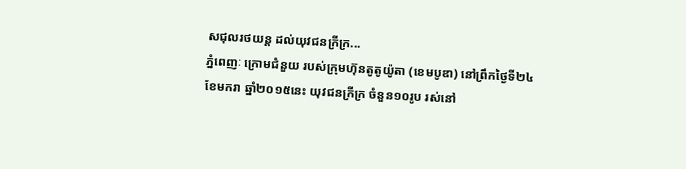សជុលរថយន្ត ដល់យុវជនក្រីក្រ...
ភ្នំពេញៈ ក្រោមជំនួយ របស់ក្រុមហ៊ុនតូតូយ៉ូតា (ខេមបូឌា) នៅព្រឹកថ្ងៃទី២៤ ខែមករា ឆ្នាំ២០១៥នេះ យុវជនក្រីក្រ ចំនួន១០រូប រស់នៅ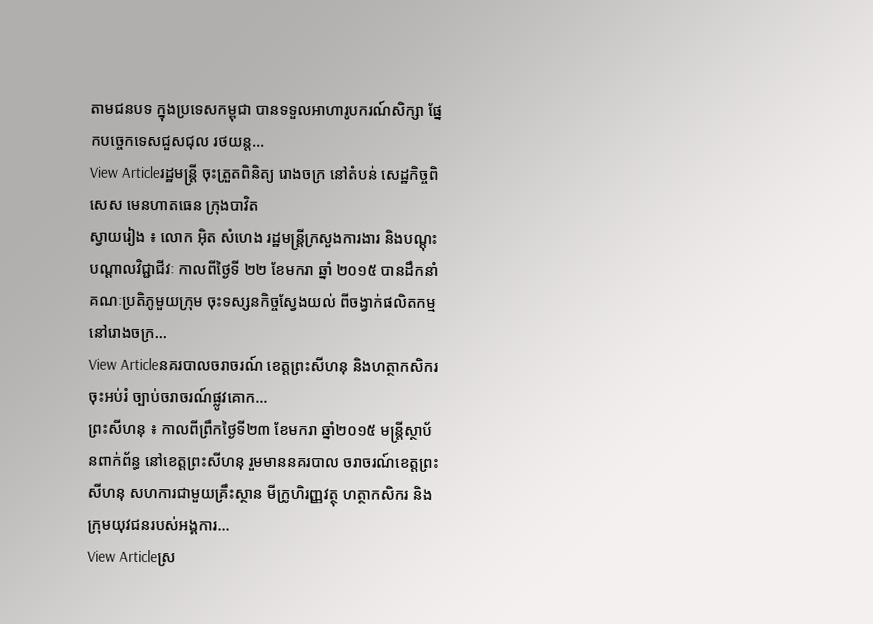តាមជនបទ ក្នុងប្រទេសកម្ពុជា បានទទួលអាហារូបករណ៍សិក្សា ផ្នែកបច្ចេកទេសជួសជុល រថយន្ត...
View Articleរដ្ឋមន្រ្តី ចុះត្រួតពិនិត្យ រោងចក្រ នៅតំបន់ សេដ្ឋកិច្ចពិសេស មេនហាតធេន ក្រុងបាវិត
ស្វាយរៀង ៖ លោក អ៊ិត សំហេង រដ្ឋមន្រ្តីក្រសួងការងារ និងបណ្តុះបណ្តាលវិជ្ជាជីវៈ កាលពីថ្ងៃទី ២២ ខែមករា ឆ្នាំ ២០១៥ បានដឹកនាំគណៈប្រតិភូមួយក្រុម ចុះទស្សនកិច្ចស្វែងយល់ ពីចង្វាក់ផលិតកម្ម នៅរោងចក្រ...
View Articleនគរបាលចរាចរណ៍ ខេត្តព្រះសីហនុ និងហត្ថាកសិករ ចុះអប់រំ ច្បាប់ចរាចរណ៍ផ្លូវគោក...
ព្រះសីហនុ ៖ កាលពីព្រឹកថ្ងៃទី២៣ ខែមករា ឆ្នាំ២០១៥ មន្ត្រីស្ថាប័នពាក់ព័ន្ធ នៅខេត្តព្រះសីហនុ រួមមាននគរបាល ចរាចរណ៍ខេត្តព្រះសីហនុ សហការជាមួយគ្រឹះស្ថាន មីក្រូហិរញ្ញវត្ថុ ហត្ថាកសិករ និងក្រុមយុវជនរបស់អង្គការ...
View Articleស្រ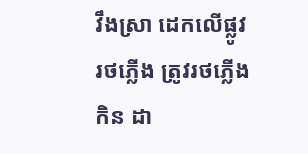វឹងស្រា ដេកលើផ្លូវរថភ្លើង ត្រូវរថភ្លើងកិន ដា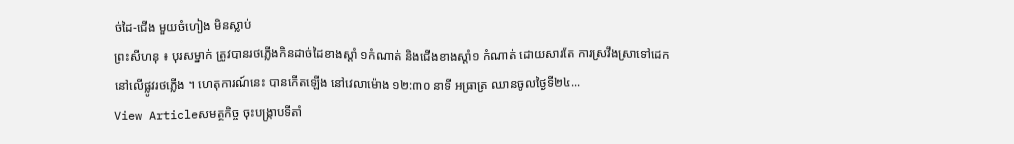ច់ដៃ-ជើង មួយចំហៀង មិនស្លាប់
ព្រះសីហនុ ៖ បុរសម្នាក់ ត្រូវបានរថភ្លើងកិនដាច់ដៃខាងស្តាំ ១កំណាត់ និងជើងខាងស្តាំ១ កំណាត់ ដោយសារតែ ការស្រវឹងស្រាទៅដេកនៅលើផ្លូវរថភ្លើង ។ ហេតុការណ៍នេះ បានកើតឡើង នៅវេលាម៉ោង ១២:៣០ នាទី អធ្រាត្រ ឈានចូលថ្ងៃទី២៤...
View Articleសមត្ថកិច្ច ចុះបង្ក្រាបទីតាំ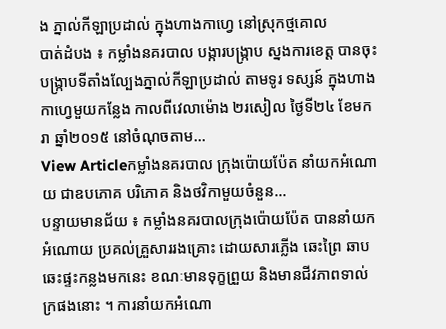ង ភ្នាល់កីឡាប្រដាល់ ក្នុងហាងកាហ្វេ នៅស្រុកថ្មគោល
បាត់ដំបង ៖ កម្លាំងនគរបាល បង្ការបង្រ្កាប ស្នងការខេត្ត បានចុះបង្ក្រាបទីតាំងល្បែងភ្នាល់កីឡាប្រដាល់ តាមទូរ ទស្សន៍ ក្នុងហាងកាហ្វេមួយកន្លែង កាលពីវេលាម៉ោង ២រសៀល ថ្ងៃទី២៤ ខែមករា ឆ្នាំ២០១៥ នៅចំណុចតាម...
View Articleកម្លាំងនគរបាល ក្រុងប៉ោយប៉ែត នាំយកអំណោយ ជាឧបភោគ បរិភោគ និងថវិកាមួយចំនួន...
បន្ទាយមានជ័យ ៖ កម្លាំងនគរបាលក្រុងប៉ោយប៉ែត បាននាំយកអំណោយ ប្រគល់គ្រួសាររងគ្រោះ ដោយសារភ្លើង ឆេះព្រៃ ឆាបឆេះផ្ទះកន្លងមកនេះ ខណៈមានទុក្ខព្រួយ និងមានជីវភាពទាល់ក្រផងនោះ ។ ការនាំយកអំណោ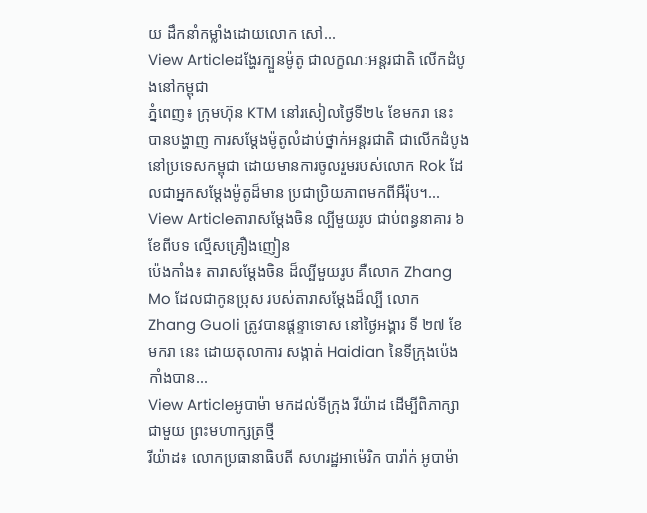យ ដឹកនាំកម្លាំងដោយលោក សៅ...
View Articleដង្ហែរក្បួនម៉ូតូ ជាលក្ខណៈអន្តរជាតិ លើកដំបូងនៅកម្ពុជា
ភ្នំពេញ៖ ក្រុមហ៊ុន KTM នៅរសៀលថ្ងៃទី២៤ ខែមករា នេះ បានបង្ហាញ ការសម្តែងម៉ូតូលំដាប់ថ្នាក់អន្តរជាតិ ជាលើកដំបូងនៅប្រទេសកម្ពុជា ដោយមានការចូលរួមរបស់លោក Rok ដែលជាអ្នកសម្តែងម៉ូតូដ៏មាន ប្រជាប្រិយភាពមកពីអឺរ៉ុប។...
View Articleតារាសម្ដែងចិន ល្បីមួយរូប ជាប់ពន្ធនាគារ ៦ខែពីបទ ល្មើសគ្រឿងញៀន
ប៉េងកាំង៖ តារាសម្ដែងចិន ដ៏ល្បីមួយរូប គឺលោក Zhang Mo ដែលជាកូនប្រុស របស់តារាសម្ដែងដ៏ល្បី លោក Zhang Guoli ត្រូវបានផ្ដន្ទាទោស នៅថ្ងៃអង្គារ ទី ២៧ ខែ មករា នេះ ដោយតុលាការ សង្កាត់ Haidian នៃទីក្រុងប៉េងកាំងបាន...
View Articleអូបាម៉ា មកដល់ទីក្រុង រីយ៉ាដ ដើម្បីពិភាក្សា ជាមួយ ព្រះមហាក្សត្រថ្មី
រីយ៉ាដ៖ លោកប្រធានាធិបតី សហរដ្ឋអាម៉េរិក បារ៉ាក់ អូបាម៉ា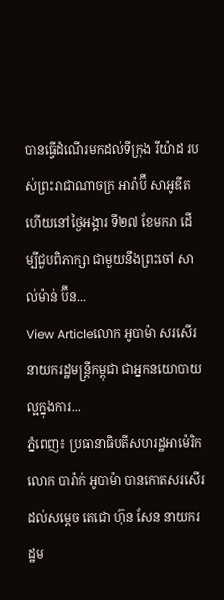បានធ្វើដំណើរមកដល់ទីក្រុង រីយ៉ាដ របស់ព្រះរាជាណាចក្រ អារ៉ាប៊ី សាអូឌីត ហើយនៅថ្ងៃអង្គារ ទី២៧ ខែមករា ដើម្បីជួបពិភាក្សា ជាមួយនឹងព្រះចៅ សាល់ម៉ាន់ ប៊ីន...
View Articleលោក អូបាម៉ា សរសើរ នាយករដ្ឋមន្រ្តីកម្ពុជា ជាអ្នកនយោបាយល្អក្នុងការ...
ភ្នំពេញ៖ ប្រធានាធិបតីសហរដ្ឋអាម៉េរិក លោក បារ៉ាក់ អូបាម៉ា បានកោតសរសើរ ដល់សម្តេច តេជោ ហ៊ុន សែន នាយករដ្ឋម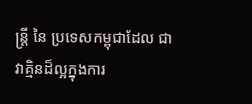ន្រ្តី នៃ ប្រទេសកម្ពុជាដែល ជាវាគ្មិនដ៏ល្អក្នុងការ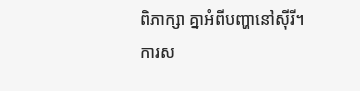ពិភាក្សា គ្នាអំពីបញ្ហានៅស៊ីរី។ ការស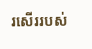រសើររបស់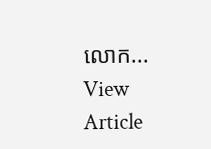លោក...
View Article